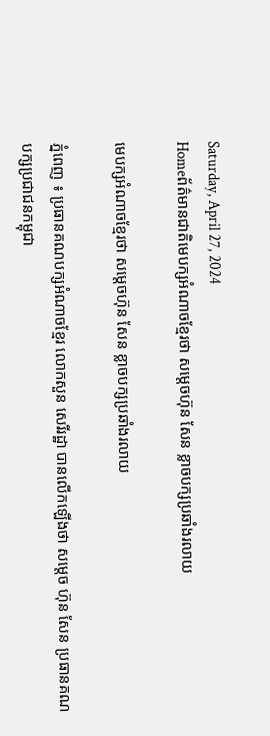Saturday, April 27, 2024
Homeព័ត៌មានជាតិមេបក្សអំណាចខ្មែរថា សម្តេចហ៊ុន សែន ខ្លាចបក្សប្រឆាំងរលាយ

មេបក្សអំណាចខ្មែរថា សម្តេចហ៊ុន សែន ខ្លាចបក្សប្រឆាំងរលាយ

ភ្នំពេញ ៖ ប្រធានគណបក្សអំណាចខ្មែរ លោកសួន សេរីរដ្ឋា បានលើកឡើងថា សម្តេច ហ៊ុន សែន ប្រធានគណបក្សប្រជាជនកម្ពុជា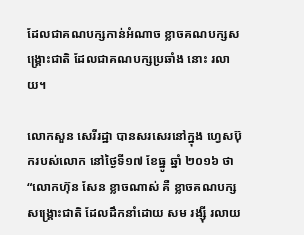ដែលជាគណបក្សកាន់អំណាច ខ្លាចគណបក្សសង្គ្រោះជាតិ ដែលជាគណបក្សប្រឆាំង នោះ រលាយ។

លោកសួន សេរីរដ្ឋា បានសរសេរនៅក្នុង ហ្វេសប៊ុករបស់លោក នៅថ្ងៃទី១៧ ខែធ្នូ ឆ្នាំ ២០១៦ ថា “លោកហ៊ុន សែន ខ្លាចណាស់ គឺ ខ្លាចគណបក្សសង្គ្រោះជាតិ ដែលដឹកនាំដោយ សម រង្ស៊ី រលាយ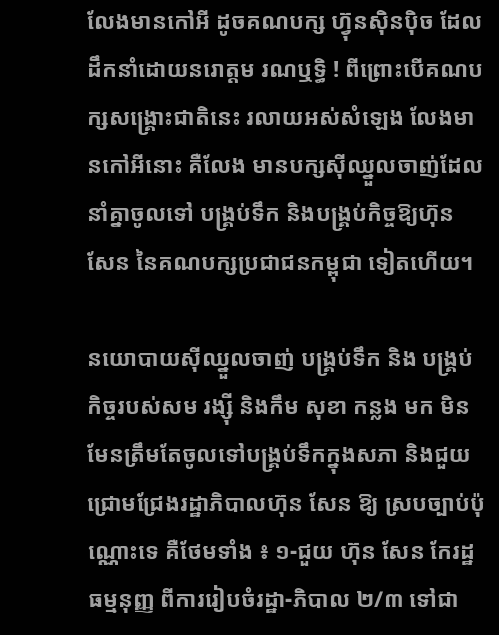លែងមានកៅអី ដូចគណបក្ស ហ៊្វុនស៊ិនប៉ិច ដែលដឹកនាំដោយនរោត្តម រណឬទ្ធិ ! ពីព្រោះបើគណបក្សសង្គ្រោះជាតិនេះ រលាយអស់សំឡេង លែងមានកៅអីនោះ គឺលែង មានបក្សស៊ីឈ្នួលចាញ់ដែលនាំគ្នាចូលទៅ បង្គ្រប់ទឹក និងបង្គ្រប់កិច្ចឱ្យហ៊ុន សែន នៃគណបក្សប្រជាជនកម្ពុជា ទៀតហើយ។

នយោបាយស៊ីឈ្នួលចាញ់ បង្គ្រប់ទឹក និង បង្គ្រប់កិច្ចរបស់សម រង្ស៊ី និងកឹម សុខា កន្លង មក មិនមែនត្រឹមតែចូលទៅបង្គ្រប់ទឹកក្នុងសភា និងជួយជ្រោមជ្រែងរដ្ឋាភិបាលហ៊ុន សែន ឱ្យ ស្របច្បាប់ប៉ុណ្ណោះទេ គឺថែមទាំង ៖ ១-ជួយ ហ៊ុន សែន កែរដ្ឋធម្មនុញ្ញ ពីការរៀបចំរដ្ឋា-ភិបាល ២/៣ ទៅជា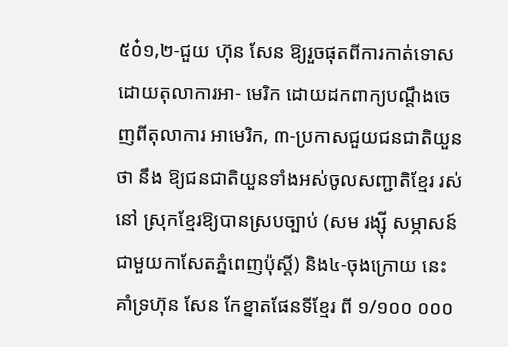៥០៎១,២-ជួយ ហ៊ុន សែន ឱ្យរួចផុតពីការកាត់ទោសដោយតុលាការអា- មេរិក ដោយដកពាក្យបណ្តឹងចេញពីតុលាការ អាមេរិក, ៣-ប្រកាសជួយជនជាតិយួន ថា នឹង ឱ្យជនជាតិយួនទាំងអស់ចូលសញ្ជាតិខ្មែរ រស់នៅ ស្រុកខ្មែរឱ្យបានស្របច្បាប់ (សម រង្ស៊ី សម្ភាសន៍ ជាមួយកាសែតភ្នំពេញប៉ុស្តិ៍) និង៤-ចុងក្រោយ នេះ គាំទ្រហ៊ុន សែន កែខ្នាតផែនទីខ្មែរ ពី ១/១០០ ០០០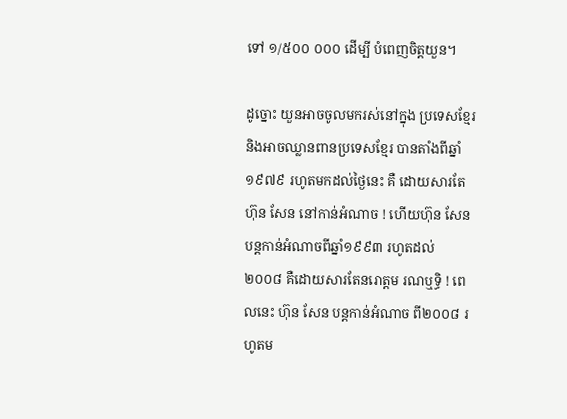ទៅ ១/៥០០ ០០០ ដើម្បី បំពេញចិត្តយួន។

ដូច្នោះ យួនអាចចូលមករស់នៅក្នុង ប្រទេសខ្មែរ និងអាចឈ្លានពានប្រទេសខ្មែរ បានតាំងពីឆ្នាំ១៩៧៩ រហូតមកដល់ថ្ងៃនេះ គឺ ដោយសារតែហ៊ុន សែន នៅកាន់អំណាច ! ហើយហ៊ុន សែន បន្តកាន់អំណាចពីឆ្នាំ១៩៩៣ រហូតដល់ ២០០៨ គឺដោយសារតែនរោត្តម រណឬទ្ធិ ! ពេលនេះ ហ៊ុន សែន បន្តកាន់អំណាច ពី២០០៨ រហូតម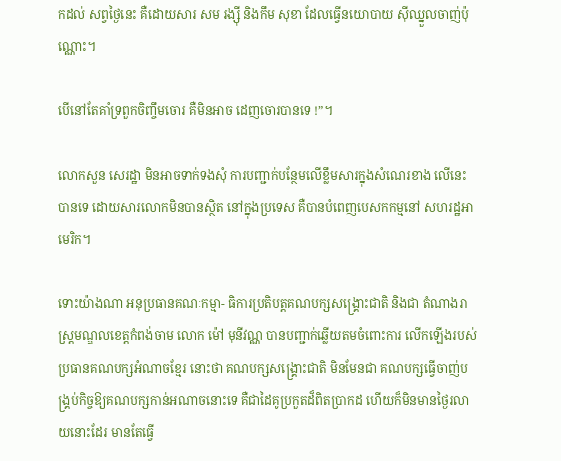កដល់ សព្វថ្ងៃនេះ គឺដោយសារ សម រង្ស៊ី និងកឹម សុខា ដែលធ្វើនយោបាយ ស៊ីឈ្នួលចាញ់ប៉ុណ្ណោះ។

បើនៅតែគាំទ្រពួកចិញ្ចឹមចោរ គឺមិនអាច ដេញចោរបានទេ !”។

លោកសួន សេរដ្ឋា មិនអាចទាក់ទងសុំ ការបញ្ជាក់បន្ថែមលើខ្លឹមសារក្នុងសំណេរខាង លើនេះបានទេ ដោយសារលោកមិនបានស្ថិត នៅក្នុងប្រទេស គឺបានបំពេញបេសកកម្មនៅ សហរដ្ឋអាមេរិក។

ទោះយ៉ាងណា អនុប្រធានគណៈកម្មា- ធិការប្រតិបត្តគណបក្សសង្គ្រោះជាតិ និងជា តំណាងរាស្ត្រមណ្ឌលខេត្តកំពង់ចាម លោក ម៉ៅ មុនីវណ្ណ បានបញ្ជាក់ឆ្លើយតមចំពោះការ លើកឡើងរបស់ប្រធានគណបក្សអំណាចខ្មែរ នោះថា គណបក្សសង្គ្រោះជាតិ មិនមែនជា គណបក្សធ្វើចាញ់បង្គ្រប់កិច្ចឱ្យគណបក្សកាន់អណាចនោះទេ គឺជាដៃគូប្រកួតដ៏ពិតប្រាកដ ហើយក៏មិនមានថ្ងៃរលាយនោះដែរ មានតែធ្វើ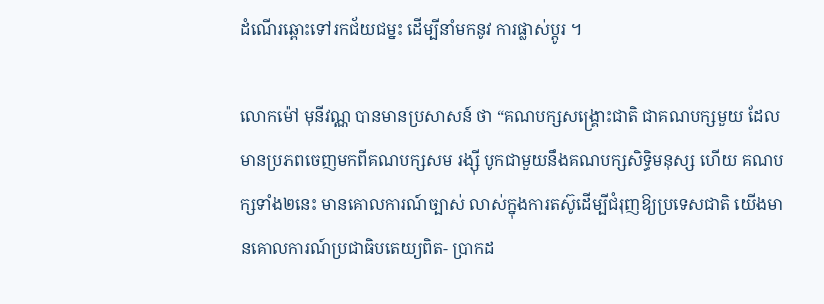ដំណើរឆ្ពោះទៅរកជ័យជម្នះ ដើម្បីនាំមកនូវ ការផ្លាស់ប្តូរ ។

លោកម៉ៅ មុនីវណ្ណ បានមានប្រសាសន៍ ថា “គណបក្សសង្គ្រោះជាតិ ជាគណបក្សមួយ ដែលមានប្រភពចេញមកពីគណបក្សសម រង្ស៊ី បូកជាមួយនឹងគណបក្សសិទ្ធិមនុស្ស ហើយ គណបក្សទាំង២នេះ មានគោលការណ៍ច្បាស់ លាស់ក្នុងការតស៊ូដើម្បីជំរុញឱ្យប្រទេសជាតិ យើងមានគោលការណ៍ប្រជាធិបតេយ្យពិត- ប្រាកដ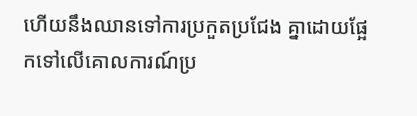ហើយនឹងឈានទៅការប្រកួតប្រជែង គ្នាដោយផ្អែកទៅលើគោលការណ៍ប្រ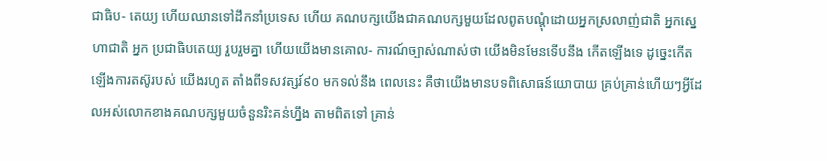ជាធិប- តេយ្យ ហើយឈានទៅដឹកនាំប្រទេស ហើយ គណបក្សយើងជាគណបក្សមួយដែលពូតបណ្តុំដោយអ្នកស្រលាញ់ជាតិ អ្នកស្នេហាជាតិ អ្នក ប្រជាធិបតេយ្យ រួបរួមគ្នា ហើយយើងមានគោល- ការណ៍ច្បាស់ណាស់ថា យើងមិនមែនទើបនឹង កើតឡើងទេ ដូច្នេះកើតឡើងការតស៊ូរបស់ យើងរហូត តាំងពីទសវត្សរ៍៩០ មកទល់នឹង ពេលនេះ គឺថាយើងមានបទពិសោធន៍យោបាយ គ្រប់គ្រាន់ហើយៗអ្វីដែលអស់លោកខាងគណបក្សមួយចំនួនរិះគន់ហ្នឹង តាមពិតទៅ គ្រាន់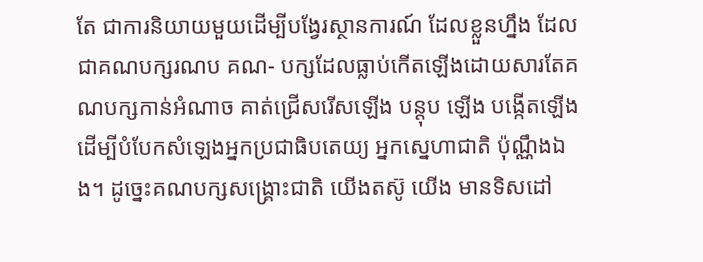តែ ជាការនិយាយមួយដើម្បីបង្វែរស្ថានការណ៍ ដែលខ្លួនហ្នឹង ដែលជាគណបក្សរណប គណ- បក្សដែលធ្លាប់កើតឡើងដោយសារតែគណបក្សកាន់អំណាច គាត់ជ្រើសរើសឡើង បន្តុប ឡើង បង្កើតឡើង ដើម្បីបំបែកសំឡេងអ្នកប្រជាធិបតេយ្យ អ្នកស្នេហាជាតិ ប៉ុណ្ណឹងឯង។ ដូច្នេះគណបក្សសង្គ្រោះជាតិ យើងតស៊ូ យើង មានទិសដៅ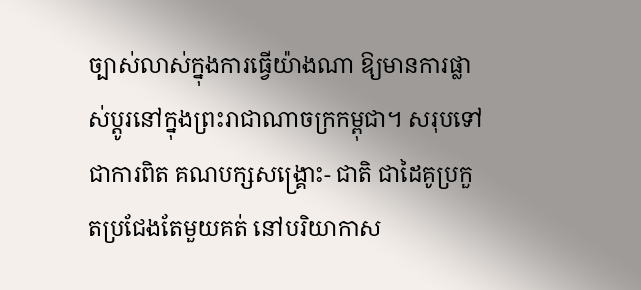ច្បាស់លាស់ក្នុងការធ្វើយ៉ាងណា ឱ្យមានការផ្លាស់ប្តូរនៅក្នុងព្រះរាជាណាចក្រកម្ពុជា។ សរុបទៅ ជាការពិត គណបក្សសង្គ្រោះ- ជាតិ ជាដៃគូប្រកួតប្រជែងតែមួយគត់ នៅបរិយាកាស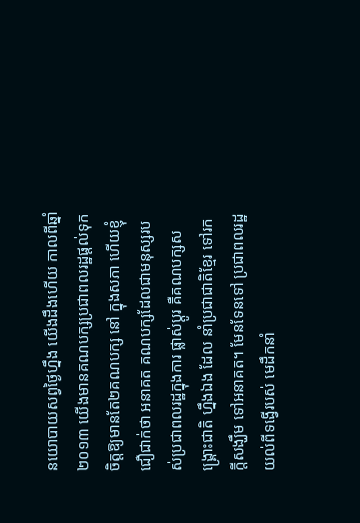នយោបាយសព្វថ្ងៃហ្នឹង យើងដឹងហើយ កាលពីឆ្នាំ២០១៣ យើងមានគណបក្សប្រជាពលរដ្ឋផ្តល់ទុកចិត្តឱ្យមានតែ២គណបក្ស នៅ ក្នុងសភា ហើយខ្ញុំជឿជាក់ថា អនាគត គណបក្សដែលជាមនុស្សរបស់ប្រជាពលរដ្ឋក្នុងការ ផ្លាស់ប្តូរ គឺគណបក្សសង្គ្រោះជាតិ ហ្នឹងឯង ដែល នាំប្រជាជាតិខ្មែរ ទៅរកក្តីសង្ឃឹម ទៅអនាគត។ មែនទែនទៅ ប្រជាពលរដ្ឋយល់ពីទង្វើរបស់ មេដឹកនាំ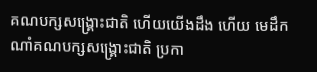គណបក្សសង្គ្រោះជាតិ ហើយយើងដឹង ហើយ មេដឹកណាំគណបក្សសង្គ្រោះជាតិ ប្រកា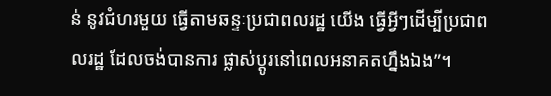ន់ នូវជំហរមួយ ធ្វើតាមឆន្ទៈប្រជាពលរដ្ឋ យើង ធ្វើអ្វីៗដើម្បីប្រជាពលរដ្ឋ ដែលចង់បានការ ផ្លាស់ប្តូរនៅពេលអនាគតហ្នឹងឯង”។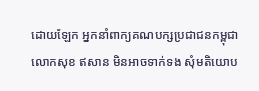ដោយឡែក អ្នកនាំពាក្យគណបក្សប្រជាជនកម្ពុជា លោកសុខ ឥសាន មិនអាចទាក់ទង សុំមតិយោប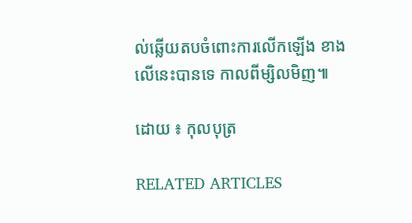ល់ឆ្លើយតបចំពោះការលើកឡើង ខាងលើនេះបានទេ កាលពីម្សិលមិញ៕

ដោយ ៖ កុលបុត្រ

RELATED ARTICLES